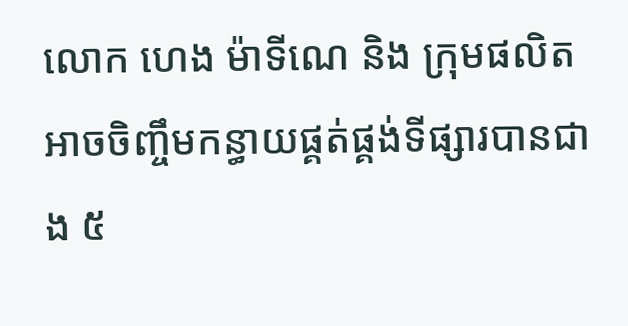លោក ហេង ម៉ាទីណេ និង ក្រុមផលិត អាចចិញ្ចឹមកន្ធាយផ្គត់ផ្គង់ទីផ្សារបានជាង ៥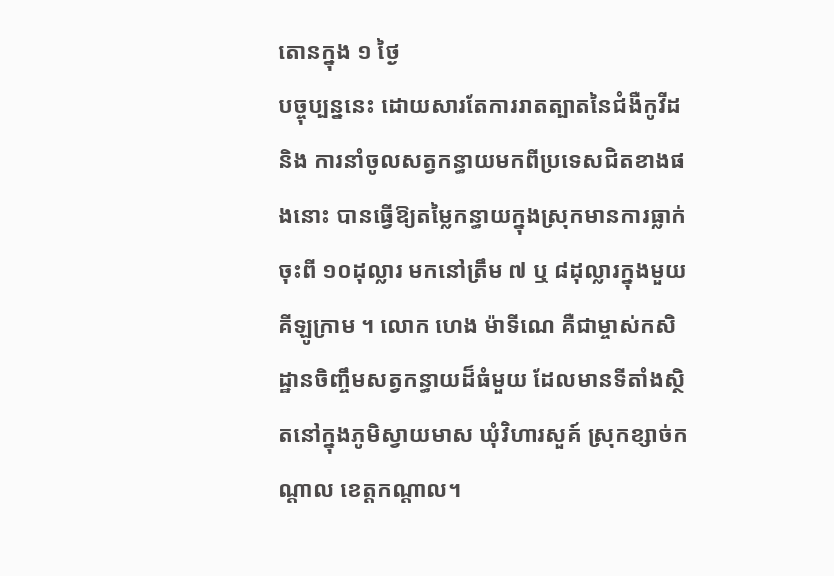តោនក្នុង ១ ថ្ងៃ
បច្ចុប្បន្ននេះ ដោយសារតែការរាតត្បាតនៃជំងឺកូវីដ និង ការនាំចូលសត្វកន្ធាយមកពីប្រទេសជិតខាងផងនោះ បានធ្វើឱ្យតម្លៃកន្ធាយក្នុងស្រុកមានការធ្លាក់ចុះពី ១០ដុល្លារ មកនៅត្រឹម ៧ ឬ ៨ដុល្លារក្នុងមួយគីឡូក្រាម ។ លោក ហេង ម៉ាទីណេ គឺជាម្ចាស់កសិដ្ឋានចិញ្ចឹមសត្វកន្ធាយដ៏ធំមួយ ដែលមានទីតាំងស្ថិតនៅក្នុងភូមិស្វាយមាស ឃុំវិហារសួគ៍ ស្រុកខ្សាច់កណ្តាល ខេត្តកណ្តាល។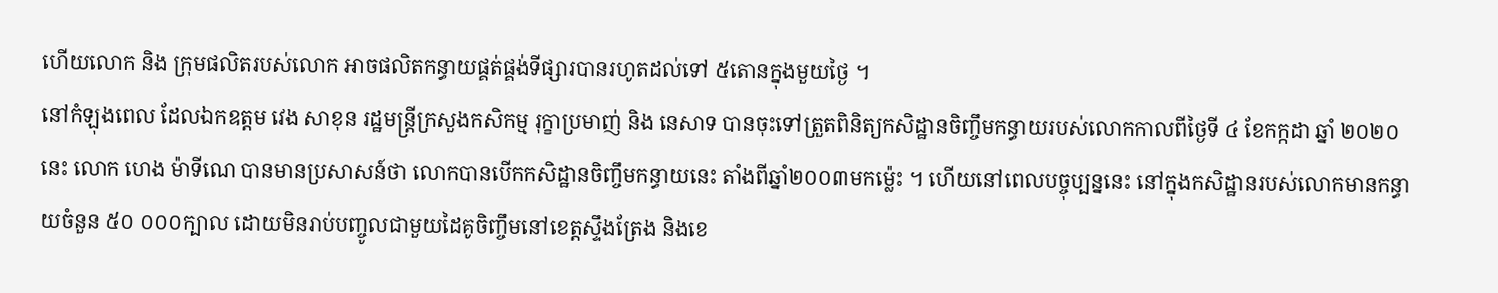ហើយលោក និង ក្រុមផលិតរបស់លោក អាចផលិតកន្ធាយផ្គត់ផ្គង់ទីផ្សារបានរហូតដល់ទៅ ៥តោនក្នុងមួយថ្ងៃ ។
នៅកំឡុងពេល ដែលឯកឧត្តម វេង សាខុន រដ្ឋមន្ត្រីក្រសួងកសិកម្ម រុក្ខាប្រមាញ់ និង នេសាទ បានចុះទៅត្រួតពិនិត្យកសិដ្ឋានចិញ្ចឹមកន្ធាយរបស់លោកកាលពីថ្ងៃទី ៤ ខែកក្កដា ឆ្នាំ ២០២០ នេះ លោក ហេង ម៉ាទីណេ បានមានប្រសាសន៍ថា លោកបានបើកកសិដ្ឋានចិញ្ចឹមកន្ធាយនេះ តាំងពីឆ្នាំ២០០៣មកម្ល៉េះ ។ ហើយនៅពេលបច្ចុប្បន្ននេះ នៅក្នុងកសិដ្ឋានរបស់លោកមានកន្ធាយចំនួន ៥០ ០០០ក្បាល ដោយមិនរាប់បញ្ចូលជាមួយដៃគូចិញ្ចឹមនៅខេត្តស្ទឹងត្រែង និងខេ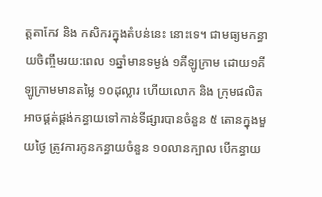ត្តតាកែវ និង កសិករក្នុងតំបន់នេះ នោះទេ។ ជាមធ្យមកន្ធាយចិញ្ចឹមរយ:ពេល ១ឆ្នាំមានទម្ងង់ ១គីឡូក្រាម ដោយ១គីឡូក្រាមមានតម្លៃ ១០ដុល្លារ ហើយលោក និង ក្រុមផលិតអាចផ្គត់ផ្គង់កន្ធាយទៅកាន់ទីផ្សារបានចំនួន ៥ តោនក្នុងមួយថ្ងៃ ត្រូវការកូនកន្ធាយចំនួន ១០លានក្បាល បើកន្ធាយ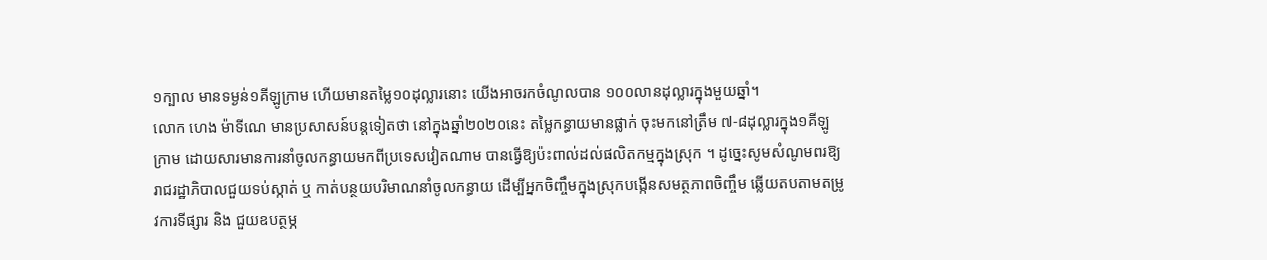១ក្បាល មានទម្ងន់១គីឡូក្រាម ហើយមានតម្លៃ១០ដុល្លារនោះ យើងអាចរកចំណូលបាន ១០០លានដុល្លារក្នុងមួយឆ្នាំ។
លោក ហេង ម៉ាទីណេ មានប្រសាសន៍បន្តទៀតថា នៅក្នុងឆ្នាំ២០២០នេះ តម្លៃកន្ធាយមានផ្លាក់ ចុះមកនៅត្រឹម ៧-៨ដុល្លារក្នុង១គីឡូក្រាម ដោយសារមានការនាំចូលកន្ធាយមកពីប្រទេសវៀតណាម បានធ្វើឱ្យប៉ះពាល់ដល់ផលិតកម្មក្នុងស្រុក ។ ដូច្នេះសូមសំណូមពរឱ្យរាជរដ្ឋាភិបាលជួយទប់ស្កាត់ ឬ កាត់បន្ថយបរិមាណនាំចូលកន្ធាយ ដើម្បីអ្នកចិញ្ចឹមក្នុងស្រុកបង្កើនសមត្ថភាពចិញ្ចឹម ឆ្លើយតបតាមតម្រូវការទីផ្សារ និង ជួយឧបត្ថម្ភ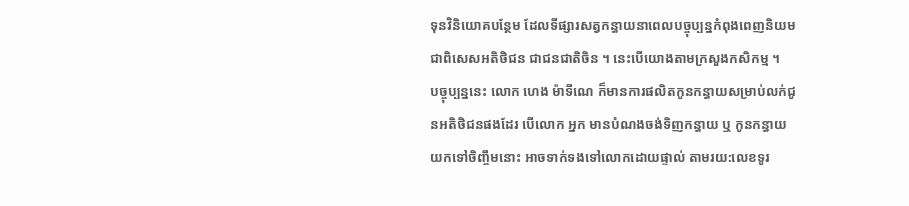ទុនវិនិយោគបន្ថែម ដែលទីផ្សារសត្វកន្ធាយនាពេលបច្ចុប្បន្នកំពុងពេញនិយម ជាពិសេសអតិថិជន ជាជនជាតិចិន ។ នេះបើយោងតាមក្រសួងកសិកម្ម ។
បច្ចុប្បន្ននេះ លោក ហេង ម៉ាទីណេ ក៏មានការផលិតកូនកន្ធាយសម្រាប់លក់ជូនអតិថិជនផងដែរ បើលោក អ្នក មានបំណងចង់ទិញកន្ធាយ ឬ កូនកន្ធាយយកទៅចិញ្ចឹមនោះ អាចទាក់ទងទៅលោកដោយផ្ទាល់ តាមរយ:លេខទូរ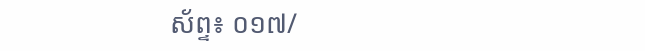ស័ព្ទ៖ ០១៧/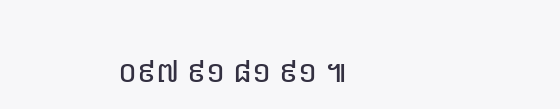០៩៧ ៩១ ៨១ ៩១ ៕